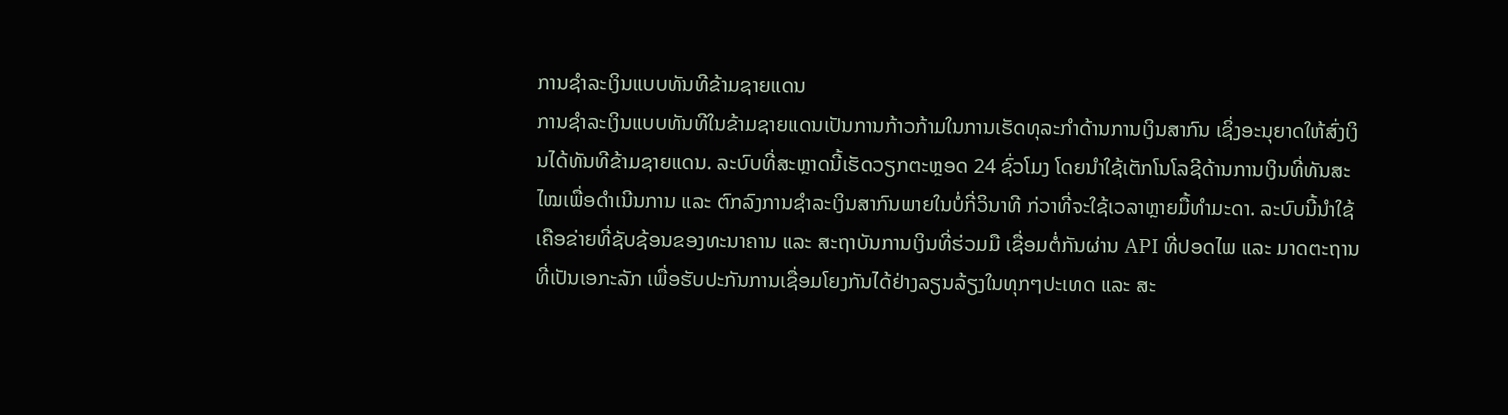ການຊຳລະເງິນແບບທັນທີຂ້າມຊາຍແດນ
ການຊຳລະເງິນແບບທັນທີໃນຂ້າມຊາຍແດນເປັນການກ້າວກ້າມໃນການເຮັດທຸລະກຳດ້ານການເງິນສາກົນ ເຊິ່ງອະນຸຍາດໃຫ້ສົ່ງເງິນໄດ້ທັນທີຂ້າມຊາຍແດນ. ລະບົບທີ່ສະຫຼາດນີ້ເຮັດວຽກຕະຫຼອດ 24 ຊົ່ວໂມງ ໂດຍນຳໃຊ້ເຕັກໂນໂລຊີດ້ານການເງິນທີ່ທັນສະໄໝເພື່ອດຳເນີນການ ແລະ ຕົກລົງການຊຳລະເງິນສາກົນພາຍໃນບໍ່ກີ່ວິນາທີ ກ່ວາທີ່ຈະໃຊ້ເວລາຫຼາຍມື້ທຳມະດາ. ລະບົບນີ້ນຳໃຊ້ເຄືອຂ່າຍທີ່ຊັບຊ້ອນຂອງທະນາຄານ ແລະ ສະຖາບັນການເງິນທີ່ຮ່ວມມື ເຊື່ອມຕໍ່ກັນຜ່ານ API ທີ່ປອດໄພ ແລະ ມາດຕະຖານທີ່ເປັນເອກະລັກ ເພື່ອຮັບປະກັນການເຊື່ອມໂຍງກັນໄດ້ຢ່າງລຽນລ້ຽງໃນທຸກໆປະເທດ ແລະ ສະ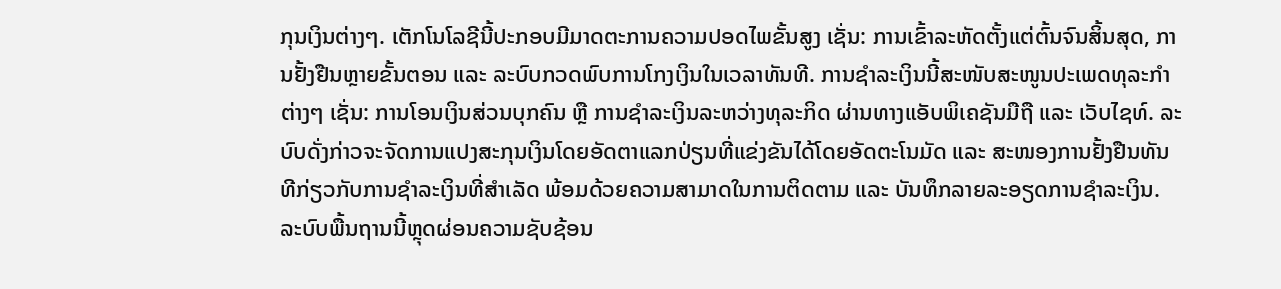ກຸນເງິນຕ່າງໆ. ເຕັກໂນໂລຊີນີ້ປະກອບມີມາດຕະການຄວາມປອດໄພຂັ້ນສູງ ເຊັ່ນ: ການເຂົ້າລະຫັດຕັ້ງແຕ່ຕົ້ນຈົນສິ້ນສຸດ, ການຢັ້ງຢືນຫຼາຍຂັ້ນຕອນ ແລະ ລະບົບກວດພົບການໂກງເງິນໃນເວລາທັນທີ. ການຊຳລະເງິນນີ້ສະໜັບສະໜູນປະເພດທຸລະກຳຕ່າງໆ ເຊັ່ນ: ການໂອນເງິນສ່ວນບຸກຄົນ ຫຼື ການຊຳລະເງິນລະຫວ່າງທຸລະກິດ ຜ່ານທາງແອັບພິເຄຊັນມືຖື ແລະ ເວັບໄຊທ໌. ລະບົບດັ່ງກ່າວຈະຈັດການແປງສະກຸນເງິນໂດຍອັດຕາແລກປ່ຽນທີ່ແຂ່ງຂັນໄດ້ໂດຍອັດຕະໂນມັດ ແລະ ສະໜອງການຢັ້ງຢືນທັນທີກ່ຽວກັບການຊຳລະເງິນທີ່ສຳເລັດ ພ້ອມດ້ວຍຄວາມສາມາດໃນການຕິດຕາມ ແລະ ບັນທຶກລາຍລະອຽດການຊຳລະເງິນ. ລະບົບພື້ນຖານນີ້ຫຼຸດຜ່ອນຄວາມຊັບຊ້ອນ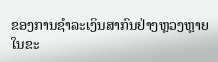ຂອງການຊຳລະເງິນສາກົນຢ່າງຫຼວງຫຼາຍ ໃນຂະ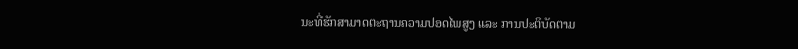ນະທີ່ຮັກສາມາດຕະຖານຄວາມປອດໄພສູງ ແລະ ການປະຕິບັດຕາມ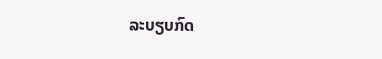ລະບຽບກົດ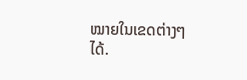ໝາຍໃນເຂດຕ່າງໆໄດ້.